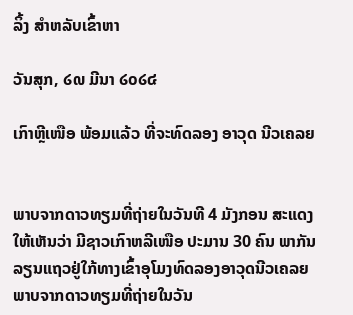ລິ້ງ ສຳຫລັບເຂົ້າຫາ

ວັນສຸກ, ໒໙ ມີນາ ໒໐໒໔

ເກົາຫຼີເໜືອ ພ້ອມແລ້ວ ທີ່ຈະທົດລອງ ອາວຸດ ນີວເຄລຍ


ພາບຈາກດາວທຽມທີ່ຖ່າຍໃນວັນທີ 4 ມັງກອນ ສະແດງໃຫ້ເຫັນວ່າ ມີຊາວເກົາຫລີເໜືອ ປະມານ 30 ຄົນ ພາກັນລຽນແຖວຢູ່ໃກ້ທາງເຂົ້າອຸໂມງທົດລອງອາວຸດນີວເຄລຍ
ພາບຈາກດາວທຽມທີ່ຖ່າຍໃນວັນ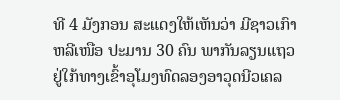ທີ 4 ມັງກອນ ສະແດງໃຫ້ເຫັນວ່າ ມີຊາວເກົາຫລີເໜືອ ປະມານ 30 ຄົນ ພາກັນລຽນແຖວຢູ່ໃກ້ທາງເຂົ້າອຸໂມງທົດລອງອາວຸດນີວເຄລ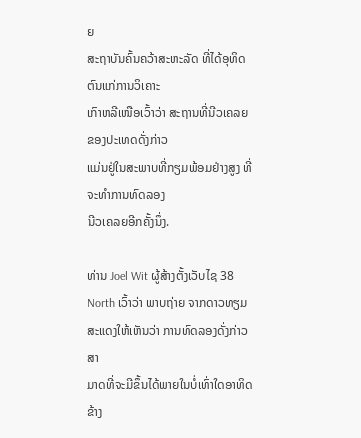ຍ
ສະຖາບັນຄົ້ນຄວ້າສະຫະລັດ ທີ່ໄດ້ອຸທິດຕົນແກ່ການວິເຄາະ
ເກົາຫລີເໜືອເວົ້າວ່າ ສະຖານທີ່ນີວເຄລຍຂອງປະເທດດັ່ງກ່າວ
ແມ່ນຢູ່ໃນສະພາບທີ່ກຽມພ້ອມຢ່າງສູງ ທີ່ຈະທຳການທົດລອງ
ນີວເຄລຍອີກຄັ້ງນຶ່ງ.

ທ່ານ Joel Wit ຜູ້ສ້າງຕັ້ງເວັບໄຊ 38 North ເວົ້າວ່າ ພາບຖ່າຍ ຈາກດາວທຽມສະແດງໃຫ້ເຫັນວ່າ ການທົດລອງດັ່ງກ່າວ ສາ
ມາດທີ່ຈະມີຂຶ້ນໄດ້ພາຍໃນບໍ່ເທົ່າໃດອາທິດຂ້າງ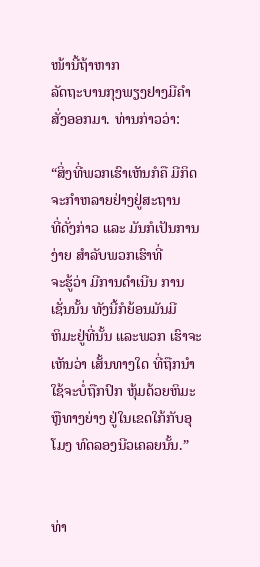ໜ້ານີ້ຖ້າຫາກ
ລັດຖະບານກຸງພຽງຢາງມີຄໍາສັ່ງອອກມາ. ທ່ານກ່າວວ່າ:

“ສິ່ງທີ່ພວກເຮົາເຫັນກໍຄື ມີກິດຈະກໍາຫລາຍຢ່າງຢູ່ສະຖານ
ທີ່ດັ່ງກ່າວ ແລະ ມັນກໍເປັນການງ່າຍ ສໍາລັບພວກເຮົາທີ່
ຈະຮູ້ວ່າ ມີການດໍາເນີນ ການເຊັ່ນນັ້ນ ທັງນີ້ກໍຍ້ອນມັນມີ
ຫິມະຢູ່ທີ່ນັ້ນ ແລະພວກ ເຮົາຈະເຫັນວ່າ ເສັ້ນທາງໃດ ທີ່ຖືກນໍາໃຊ້ຈະບໍ່ຖືກປົກ ຫຸ້ມດ້ວຍຫິມະ ຫຼືທາງຍ່າງ ຢູ່ໃນເຂດໃກ້ກັບອຸໂມງ ທົດລອງນີວເຄລຍນັ້ນ.”


ທ່າ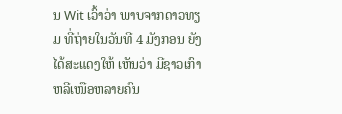ນ Wit ເວົ້າວ່າ ພາບຈາກດາວທຽມ ທີ່ຖ່າຍໃນວັນທີ 4 ມັງກອນ ຍັງໄດ້ສະແດງໃຫ້ ເຫັນວ່າ ມີຊາວເກົາຫລີເໜືອຫລາຍຄົນ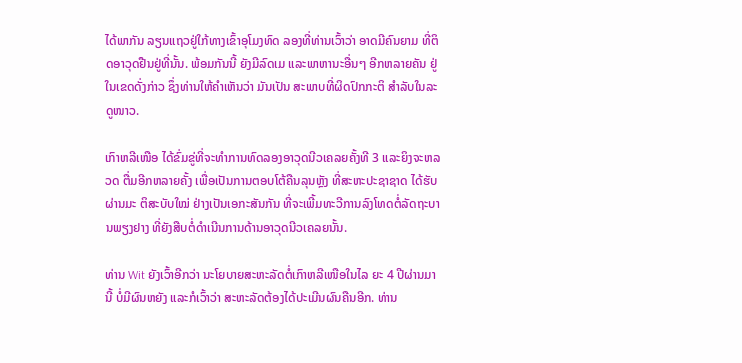ໄດ້ພາກັນ ລຽນແຖວຢູ່ໃກ້ທາງເຂົ້າອຸໂມງທົດ ລອງທີ່ທ່ານເວົ້າວ່າ ອາດມີຄົນຍາມ ທີ່ຕິດອາວຸດຢືນຢູ່ທີ່ນັ້ນ. ພ້ອມກັນນີ້ ຍັງມີລົດເມ ແລະພາຫານະອື່ນໆ ອີກຫລາຍຄັນ ຢູ່ໃນເຂດດັ່ງກ່າວ ຊຶ່ງທ່ານໃຫ້ຄໍາເຫັນວ່າ ມັນເປັນ ສະພາບທີ່ຜິດປົກກະຕິ ສຳລັບໃນລະດູໜາວ.

ເກົາຫລີເໜືອ ໄດ້ຂົ່ມຂູ່ທີ່ຈະທຳການທົດລອງອາວຸດນີວເຄລຍຄັ້ງທີ 3 ແລະຍິງຈະຫລວດ ຕື່ມອີກຫລາຍຄັ້ງ ເພື່ອເປັນການຕອບໂຕ້ຄືນລຸນຫຼັງ ທີ່ສະຫະປະຊາຊາດ ໄດ້ຮັບຜ່ານມະ ຕິສະບັບໃໝ່ ຢ່າງເປັນເອກະສັນກັນ ທີ່ຈະເພີ້ມທະວີການລົງໂທດຕໍ່ລັດຖະບານພຽງຢາງ ທີ່ຍັງສືບຕໍ່ດໍາເນີນການດ້ານອາວຸດນີວເຄລຍນັ້ນ.

ທ່ານ Wit ຍັງເວົ້າອີກວ່າ ນະໂຍບາຍສະຫະລັດຕໍ່ເກົາຫລີເໜືອໃນໄລ ຍະ 4 ປີຜ່ານມານີ້ ບໍ່ມີຜົນຫຍັງ ແລະກໍເວົ້າວ່າ ສະຫະລັດຕ້ອງໄດ້ປະເມີນຜົນຄືນອີກ. ທ່ານ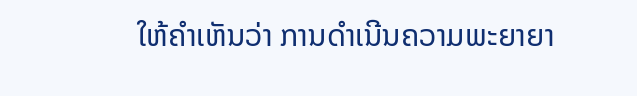ໃຫ້ຄໍາເຫັນວ່າ ການດໍາເນີນຄວາມພະຍາຍາ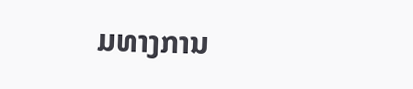ມທາງການ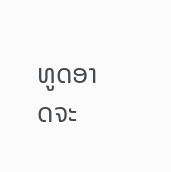ທູດອາດຈະ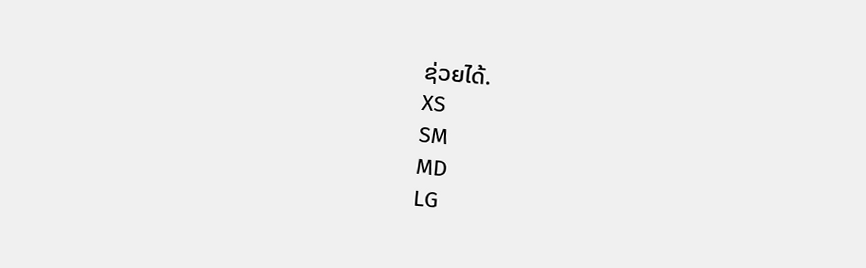ຊ່ວຍໄດ້.
XS
SM
MD
LG